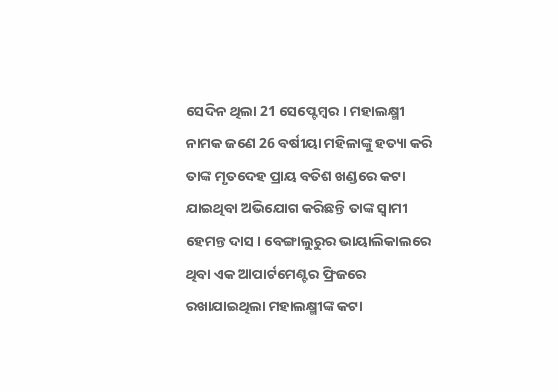ସେଦିନ ଥିଲା 21 ସେପ୍ଟେମ୍ବର । ମହାଲକ୍ଷ୍ମୀ ନାମକ ଜଣେ 26 ବର୍ଷୀୟା ମହିଳାଙ୍କୁ ହତ୍ୟା କରି ତାଙ୍କ ମୃତଦେହ ପ୍ରାୟ ବତିଶ ଖଣ୍ଡରେ କଟା ଯାଇଥିବା ଅଭିଯୋଗ କରିଛନ୍ତି ତାଙ୍କ ସ୍ବାମୀ ହେମନ୍ତ ଦାସ । ବେଙ୍ଗାଲୁରୁର ଭାୟାଲିକାଲରେ ଥିବା ଏକ ଆପାର୍ଟମେଣ୍ଟର ଫ୍ରିଜରେ ରଖାଯାଇଥିଲା ମହାଲକ୍ଷ୍ମୀଙ୍କ କଟା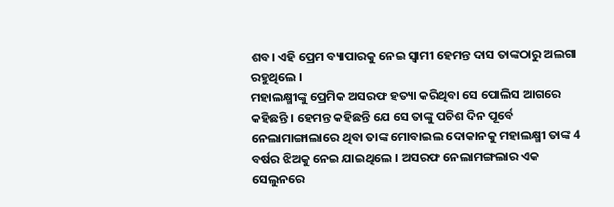ଶବ। ଏହି ପ୍ରେମ ବ୍ୟାପାରକୁ ନେଇ ସ୍ୱାମୀ ହେମନ୍ତ ଦାସ ତାଙ୍କଠାରୁ ଅଲଗା ରହୁଥିଲେ ।
ମହାଲକ୍ଷ୍ମୀଙ୍କୁ ପ୍ରେମିକ ଅସରଫ ହତ୍ୟା କରିଥିବା ସେ ପୋଲିସ ଆଗରେ କହିଛନ୍ତି । ହେମନ୍ତ କହିଛନ୍ତି ଯେ ସେ ତାଙ୍କୁ ପଚିଶ ଦିନ ପୂର୍ବେ ନେଲାମାଙ୍ଗାଲାରେ ଥିବା ତାଙ୍କ ମୋବାଇଲ ଦୋକାନକୁ ମହାଲକ୍ଷ୍ମୀ ତାଙ୍କ 4 ବର୍ଷର ଝିଅକୁ ନେଇ ଯାଇଥିଲେ । ଅସରଫ ନେଲାମଙ୍ଗଲାର ଏକ ସେଲୁନରେ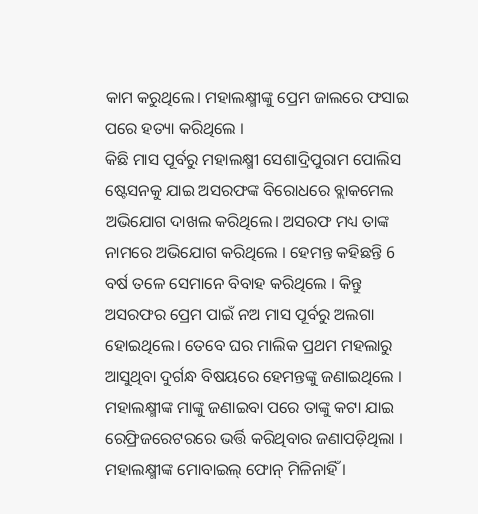କାମ କରୁଥିଲେ। ମହାଲକ୍ଷ୍ମୀଙ୍କୁ ପ୍ରେମ ଜାଲରେ ଫସାଇ ପରେ ହତ୍ୟା କରିଥିଲେ ।
କିଛି ମାସ ପୂର୍ବରୁ ମହାଲକ୍ଷ୍ମୀ ସେଶାଦ୍ରିପୁରାମ ପୋଲିସ ଷ୍ଟେସନକୁ ଯାଇ ଅସରଫଙ୍କ ବିରୋଧରେ ବ୍ଲାକମେଲ ଅଭିଯୋଗ ଦାଖଲ କରିଥିଲେ। ଅସରଫ ମଧ୍ୟ ତାଙ୍କ ନାମରେ ଅଭିଯୋଗ କରିଥିଲେ । ହେମନ୍ତ କହିଛନ୍ତି 6 ବର୍ଷ ତଳେ ସେମାନେ ବିବାହ କରିଥିଲେ । କିନ୍ତୁ ଅସରଫର ପ୍ରେମ ପାଇଁ ନଅ ମାସ ପୂର୍ବରୁ ଅଲଗା ହୋଇଥିଲେ। ତେବେ ଘର ମାଲିକ ପ୍ରଥମ ମହଲାରୁ ଆସୁଥିବା ଦୁର୍ଗନ୍ଧ ବିଷୟରେ ହେମନ୍ତଙ୍କୁ ଜଣାଇଥିଲେ । ମହାଲକ୍ଷ୍ମୀଙ୍କ ମାଙ୍କୁ ଜଣାଇବା ପରେ ତାଙ୍କୁ କଟା ଯାଇ ରେଫ୍ରିଜରେଟରରେ ଭର୍ତ୍ତି କରିଥିବାର ଜଣାପଡ଼ିଥିଲା ।
ମହାଲକ୍ଷ୍ମୀଙ୍କ ମୋବାଇଲ୍ ଫୋନ୍ ମିଳିନାହିଁ ।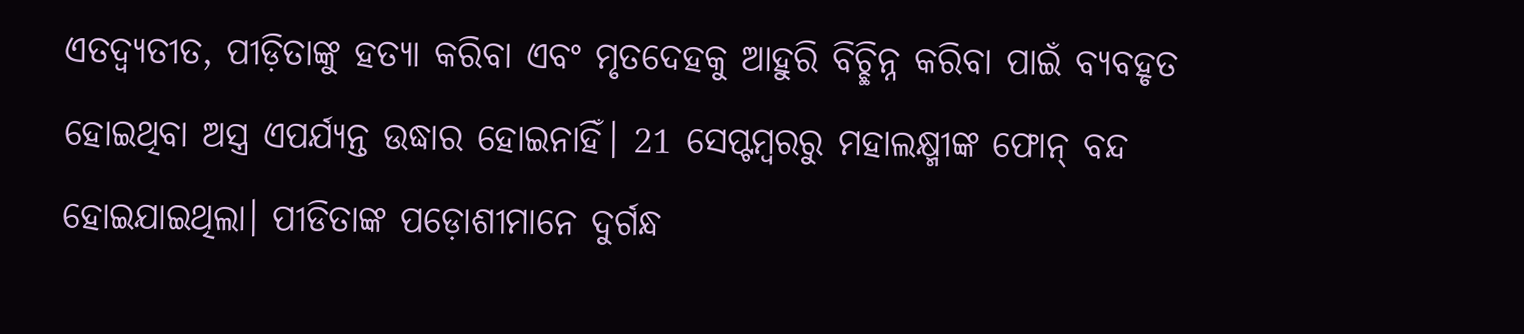ଏତଦ୍ବ୍ୟତୀତ, ପୀଡ଼ିତାଙ୍କୁ ହତ୍ୟା କରିବା ଏବଂ ମୃତଦେହକୁ ଆହୁରି ବିଚ୍ଛିନ୍ନ କରିବା ପାଇଁ ବ୍ୟବହୃତ ହୋଇଥିବା ଅସ୍ତ୍ର ଏପର୍ଯ୍ୟନ୍ତ ଉଦ୍ଧାର ହୋଇନାହିଁ। 21 ସେପ୍ଟମ୍ବରରୁ ମହାଲକ୍ଷ୍ମୀଙ୍କ ଫୋନ୍ ବନ୍ଦ ହୋଇଯାଇଥିଲା। ପୀଡିତାଙ୍କ ପଡ଼ୋଶୀମାନେ ଦୁର୍ଗନ୍ଧ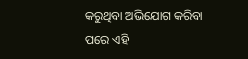କରୁଥିବା ଅଭିଯୋଗ କରିବା ପରେ ଏହି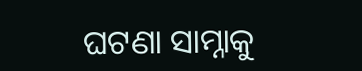ଘଟଣା ସାମ୍ନାକୁ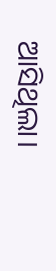ଆସିଥିଲା।